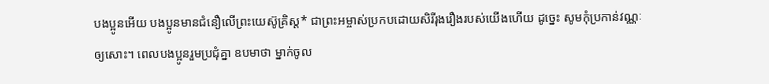បងប្អូនអើយ បងប្អូនមានជំនឿលើព្រះយេស៊ូគ្រិស្ត* ជាព្រះអម្ចាស់ប្រកបដោយសិរីរុងរឿងរបស់យើងហើយ ដូច្នេះ សូមកុំប្រកាន់វណ្ណៈឲ្យសោះ។ ពេលបងប្អូនរួមប្រជុំគ្នា ឧបមាថា ម្នាក់ចូល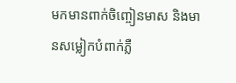មកមានពាក់ចិញ្ចៀនមាស និងមានសម្លៀកបំពាក់ភ្លឺ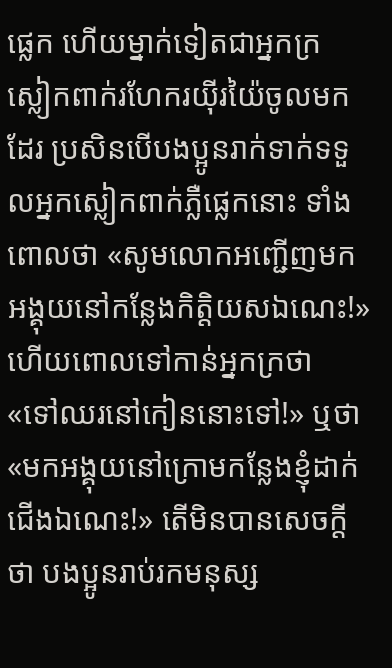ផ្លេក ហើយម្នាក់ទៀតជាអ្នកក្រ ស្លៀកពាក់រហែករយ៉ីរយ៉ៃចូលមកដែរ ប្រសិនបើបងប្អូនរាក់ទាក់ទទួលអ្នកស្លៀកពាក់ភ្លឺផ្លេកនោះ ទាំងពោលថា «សូមលោកអញ្ជើញមកអង្គុយនៅកន្លែងកិត្តិយសឯណេះ!» ហើយពោលទៅកាន់អ្នកក្រថា «ទៅឈរនៅកៀននោះទៅ!» ឬថា «មកអង្គុយនៅក្រោមកន្លែងខ្ញុំដាក់ជើងឯណេះ!» តើមិនបានសេចក្ដីថា បងប្អូនរាប់រកមនុស្ស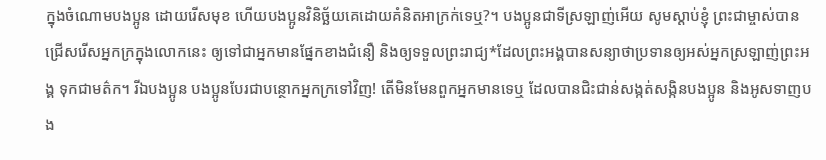ក្នុងចំណោមបងប្អូន ដោយរើសមុខ ហើយបងប្អូនវិនិច្ឆ័យគេដោយគំនិតអាក្រក់ទេឬ?។ បងប្អូនជាទីស្រឡាញ់អើយ សូមស្ដាប់ខ្ញុំ ព្រះជាម្ចាស់បានជ្រើសរើសអ្នកក្រក្នុងលោកនេះ ឲ្យទៅជាអ្នកមានផ្នែកខាងជំនឿ និងឲ្យទទួលព្រះរាជ្យ*ដែលព្រះអង្គបានសន្យាថាប្រទានឲ្យអស់អ្នកស្រឡាញ់ព្រះអង្គ ទុកជាមត៌ក។ រីឯបងប្អូន បងប្អូនបែរជាបន្ថោកអ្នកក្រទៅវិញ! តើមិនមែនពួកអ្នកមានទេឬ ដែលបានជិះជាន់សង្កត់សង្កិនបងប្អូន និងអូសទាញបង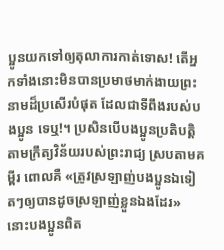ប្អូនយកទៅឲ្យតុលាការកាត់ទោស! តើអ្នកទាំងនោះមិនបានប្រមាថមាក់ងាយព្រះនាមដ៏ប្រសើរបំផុត ដែលជាទីពឹងរបស់បងប្អូន ទេឬ!។ ប្រសិនបើបងប្អូនប្រតិបត្តិតាមក្រឹត្យវិន័យរបស់ព្រះរាជ្យ ស្របតាមគម្ពីរ ពោលគឺ «ត្រូវស្រឡាញ់បងប្អូនឯទៀតៗឲ្យបានដូចស្រឡាញ់ខ្លួនឯងដែរ» នោះបងប្អូនពិត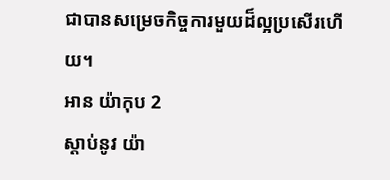ជាបានសម្រេចកិច្ចការមួយដ៏ល្អប្រសើរហើយ។
អាន យ៉ាកុប 2
ស្ដាប់នូវ យ៉ា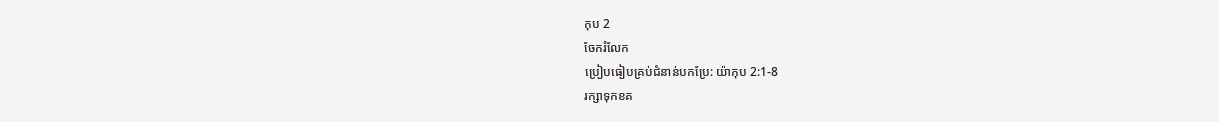កុប 2
ចែករំលែក
ប្រៀបធៀបគ្រប់ជំនាន់បកប្រែ: យ៉ាកុប 2:1-8
រក្សាទុកខគ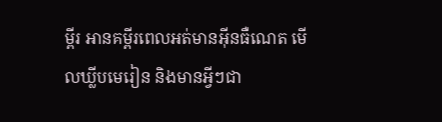ម្ពីរ អានគម្ពីរពេលអត់មានអ៊ីនធឺណេត មើលឃ្លីបមេរៀន និងមានអ្វីៗជា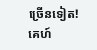ច្រើនទៀត!
គេហ៍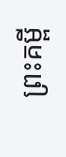ព្រះគម្ពី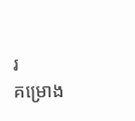រ
គម្រោង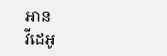អាន
វីដេអូ